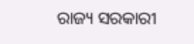ରାଜ୍ୟ ସରକାରୀ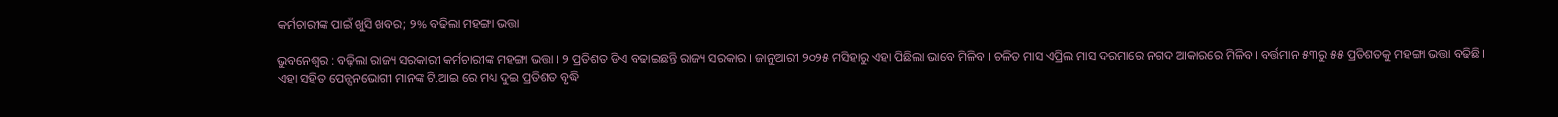କର୍ମଚାରୀଙ୍କ ପାଇଁ ଖୁସି ଖବର; ୨% ବଢିଲା ମହଙ୍ଗା ଭତ୍ତା

ଭୁବନେଶ୍ୱର : ବଢ଼ିଲା ରାଜ୍ୟ ସରକାରୀ କର୍ମଚାରୀଙ୍କ ମହଙ୍ଗା ଭତ୍ତା । ୨ ପ୍ରତିଶତ ଡିଏ ବଢାଇଛନ୍ତି ରାଜ୍ୟ ସରକାର । ଜାନୁଆରୀ ୨୦୨୫ ମସିହାରୁ ଏହା ପିଛିଲା ଭାବେ ମିଳିବ । ଚଳିତ ମାସ ଏପ୍ରିଲ ମାସ ଦରମାରେ ନଗଦ ଆକାରରେ ମିଳିବ। ବର୍ତ୍ତମାନ ୫୩ରୁ ୫୫ ପ୍ରତିଶତକୁ ମହଙ୍ଗା ଭତ୍ତା ବଢିଛି।
ଏହା ସହିତ ପେନ୍ସନଭୋଗୀ ମାନଙ୍କ ଟି.ଆଇ ରେ ମଧ୍ୟ ଦୁଇ ପ୍ରତିଶତ ବୃଦ୍ଧି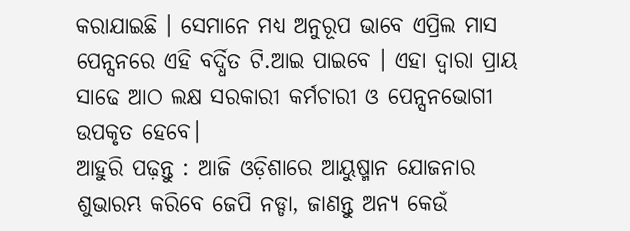କରାଯାଇଛି । ସେମାନେ ମଧ୍ୟ ଅନୁରୂପ ଭାବେ ଏପ୍ରିଲ ମାସ ପେନ୍ସନରେ ଏହି ବର୍ଦ୍ଧିତ ଟି.ଆଇ ପାଇବେ । ଏହା ଦ୍ୱାରା ପ୍ରାୟ ସାଢେ ଆଠ ଲକ୍ଷ ସରକାରୀ କର୍ମଚାରୀ ଓ ପେନ୍ସନଭୋଗୀ ଉପକୃତ ହେବେ।
ଆହୁରି ପଢ଼ନ୍ତୁ : ଆଜି ଓଡ଼ିଶାରେ ଆୟୁଷ୍ମାନ ଯୋଜନାର ଶୁଭାରମ୍ଭ କରିବେ ଜେପି ନଡ୍ଡା, ଜାଣନ୍ତୁ ଅନ୍ୟ କେଉଁ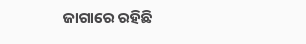ଜାଗାରେ ରହିଛି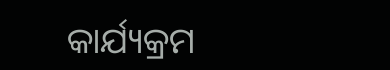କାର୍ଯ୍ୟକ୍ରମ